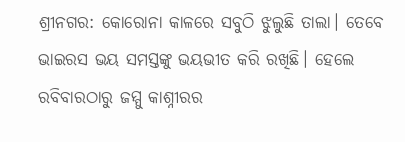ଶ୍ରୀନଗର: କୋରୋନା କାଳରେ ସବୁଠି ଝୁଲୁଛି ତାଲା। ତେବେ ଭାଇରସ ଭୟ ସମସ୍ତଙ୍କୁ ଭୟଭୀତ କରି ରଖିଛି। ହେଲେ ରବିବାରଠାରୁ ଜମ୍ମୁ କାଶ୍ନୀରର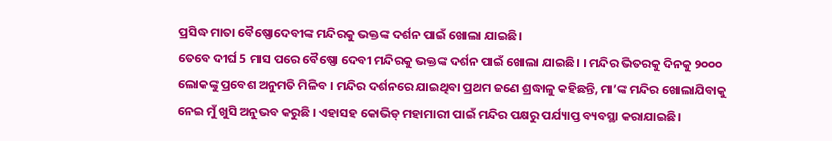ପ୍ରସିଦ୍ଧ ମାତା ବୈଷ୍ଣୋଦେବୀଙ୍କ ମନ୍ଦିରକୁ ଭକ୍ତଙ୍କ ଦର୍ଶନ ପାଇଁ ଖୋଲା ଯାଇଛି।
ତେବେ ଦୀର୍ଘ 5 ମାସ ପରେ ବୈଷ୍ଣୋ ଦେବୀ ମନ୍ଦିରକୁ ଭକ୍ତଙ୍କ ଦର୍ଶନ ପାଇଁ ଖୋଲା ଯାଇଛି। । ମନ୍ଦିର ଭିତରକୁ ଦିନକୁ ୨୦୦୦ ଲୋକଙ୍କୁ ପ୍ରବେଶ ଅନୁମତି ମିଳିବ । ମନ୍ଦିର ଦର୍ଶନରେ ଯାଇଥିବା ପ୍ରଥମ ଜଣେ ଶ୍ରଦ୍ଧାଳୁ କହିଛନ୍ତି, ମା’ଙ୍କ ମନ୍ଦିର ଖୋଲାଯିବାକୁ ନେଇ ମୁଁ ଖୁସି ଅନୁଭବ କରୁଛି । ଏହାସହ କୋଭିଡ୍ ମହାମାରୀ ପାଇଁ ମନ୍ଦିର ପକ୍ଷରୁ ପର୍ଯ୍ୟାପ୍ତ ବ୍ୟବସ୍ଥା କରାଯାଇଛି।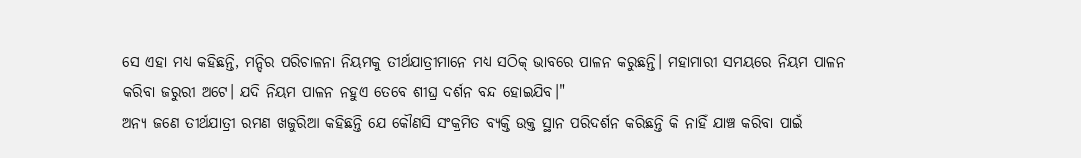ସେ ଏହା ମଧ୍ୟ କହିଛନ୍ତି, ମନ୍ଦିର ପରିଚାଳନା ନିୟମକୁ ତୀର୍ଥଯାତ୍ରୀମାନେ ମଧ୍ୟ ସଠିକ୍ ଭାବରେ ପାଳନ କରୁଛନ୍ତି। ମହାମାରୀ ସମୟରେ ନିୟମ ପାଳନ କରିବା ଜରୁରୀ ଅଟେ। ଯଦି ନିୟମ ପାଳନ ନହୁଏ ତେବେ ଶୀଘ୍ର ଦର୍ଶନ ବନ୍ଦ ହୋଇଯିବ।"
ଅନ୍ୟ ଜଣେ ତୀର୍ଥଯାତ୍ରୀ ରମଣ ଖଜୁରିଆ କହିଛନ୍ତି ଯେ କୌଣସି ସଂକ୍ରମିତ ବ୍ୟକ୍ତି ଉକ୍ତ ସ୍ଥାନ ପରିଦର୍ଶନ କରିଛନ୍ତି କି ନାହିଁ ଯାଞ୍ଚ କରିବା ପାଇଁ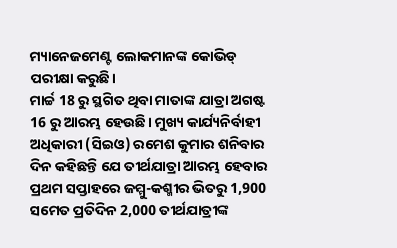ମ୍ୟାନେଜମେଣ୍ଟ ଲୋକମାନଙ୍କ କୋଭିଡ୍ ପରୀକ୍ଷା କରୁଛି।
ମାର୍ଚ୍ଚ 18 ରୁ ସ୍ଥଗିତ ଥିବା ମାତାଙ୍କ ଯାତ୍ରା ଅଗଷ୍ଟ 16 ରୁ ଆରମ୍ଭ ହେଉଛି। ମୁଖ୍ୟ କାର୍ଯ୍ୟନିର୍ବାହୀ ଅଧିକାରୀ (ସିଇଓ) ରମେଶ କୁମାର ଶନିବାର ଦିନ କହିଛନ୍ତି ଯେ ତୀର୍ଥଯାତ୍ରା ଆରମ୍ଭ ହେବାର ପ୍ରଥମ ସପ୍ତାହରେ ଜମ୍ମୁ-କଶ୍ମୀର ଭିତରୁ 1,900 ସମେତ ପ୍ରତିଦିନ 2,000 ତୀର୍ଥଯାତ୍ରୀଙ୍କ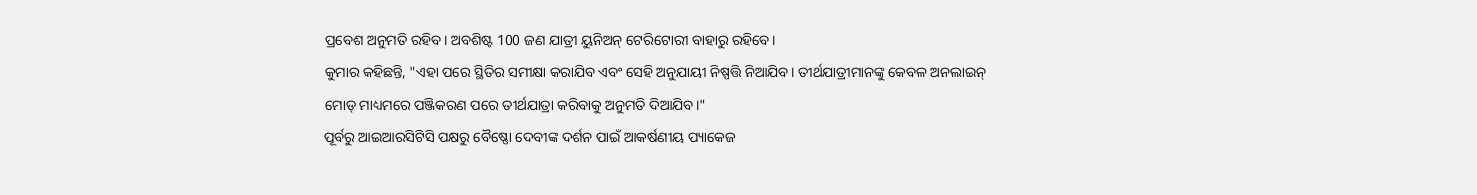ପ୍ରବେଶ ଅନୁମତି ରହିବ। ଅବଶିଷ୍ଟ 100 ଜଣ ଯାତ୍ରୀ ୟୁନିଅନ୍ ଟେରିଟୋରୀ ବାହାରୁ ରହିବେ।
କୁମାର କହିଛନ୍ତି, "ଏହା ପରେ ସ୍ଥିତିର ସମୀକ୍ଷା କରାଯିବ ଏବଂ ସେହି ଅନୁଯାୟୀ ନିଷ୍ପତ୍ତି ନିଆଯିବ। ତୀର୍ଥଯାତ୍ରୀମାନଙ୍କୁ କେବଳ ଅନଲାଇନ୍ ମୋଡ୍ ମାଧ୍ୟମରେ ପଞ୍ଜିକରଣ ପରେ ତୀର୍ଥଯାତ୍ରା କରିବାକୁ ଅନୁମତି ଦିଆଯିବ।"
ପୂର୍ବରୁ ଆଇଆରସିଟିସି ପକ୍ଷରୁ ବୈଷ୍ଣୋ ଦେବୀଙ୍କ ଦର୍ଶନ ପାଇଁ ଆକର୍ଷଣୀୟ ପ୍ୟାକେଜ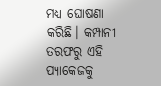ମଧ୍ୟ ଘୋଷଣା କରିଛି। କମ୍ପାନୀ ତରଫରୁ ଏହି ପ୍ୟାକେଜକୁ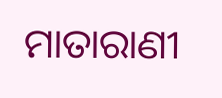ମାତାରାଣୀ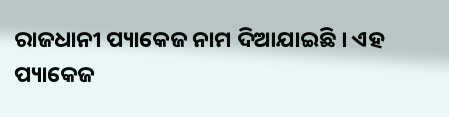ରାଜଧାନୀ ପ୍ୟାକେଜ ନାମ ଦିଆଯାଇଛି । ଏହ ପ୍ୟାକେଜ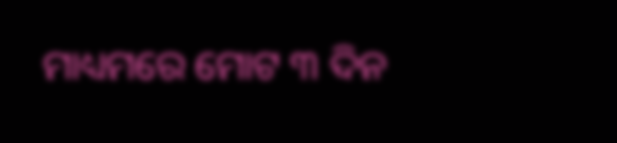ମାଧ୍ୟମରେ ମୋଟ ୩ ଦିନ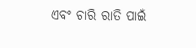ଏବଂ ଚାରି ରାତି ପାଇଁ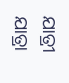ଯାତ୍ରୀ ଯାତ୍ରା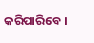କରିପାରିବେ ।